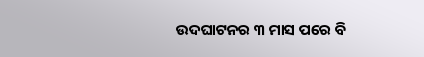ଉଦଘାଟନର ୩ ମାସ ପରେ ବି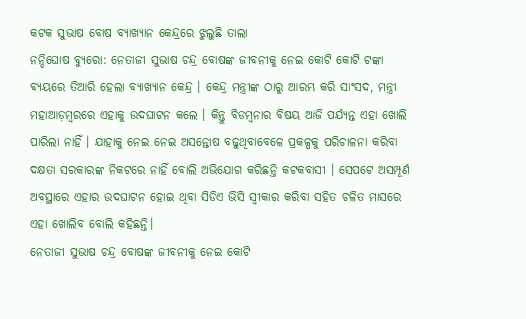କଟକ ସୁଭାଷ ବୋଷ ବ୍ଯାଖ୍ଯାନ କେନ୍ଦ୍ରରେ ଝୁଲୁଛି ତାଲା
ନନ୍ଦିଘୋଷ ବ୍ୟୁରୋ: ନେତାଜୀ ସୁଭାଷ ଚନ୍ଦ୍ର ବୋଷଙ୍କ ଜୀବନୀକୁ ନେଇ କୋଟି କୋଟି ଟଙ୍କା ବ୍ୟୟରେ ତିଆରି ହେଲା ବ୍ୟାଖ୍ୟାନ କେନ୍ଦ୍ର । କେନ୍ଦ୍ର ମନ୍ତ୍ରୀଙ୍କ ଠାରୁ ଆରମ୍ଭ କରି ସାଂସଦ, ମନ୍ତ୍ରୀ ମହାଆଡ଼ମ୍ବରରେ ଏହାକୁ ଉଦଘାଟନ କଲେ । କିନ୍ତୁ ବିଡମ୍ବନାର ବିଷୟ ଆଜି ପର୍ଯ୍ୟନ୍ତ ଏହା ଖୋଲି ପାରିଲା ନାହିଁ । ଯାହାକୁ ନେଇ ନେଇ ଅସନ୍ତୋଷ ବଢୁଥିବାବେଳେ ପ୍ରକଳ୍ପକୁ ପରିଚାଳନା କରିବା ଦକ୍ଷତା ସରକାରଙ୍କ ନିକଟରେ ନାହିଁ ବୋଲି ଅଭିଯୋଗ କରିଛନ୍ତି କଟକବାସୀ । ସେପଟେ ଅସମ୍ପୂର୍ଣ ଅବସ୍ଥାରେ ଏହାର ଉଦଘାଟନ ହୋଇ ଥିବା ସିଡିଏ ଭିସି ସ୍ୱୀକାର କରିବା ସହିତ ଚଳିତ ମାସରେ ଏହା ଖୋଲିବ ବୋଲି କହିଛନ୍ତି।
ନେତାଜୀ ସୁଭାଷ ଚନ୍ଦ୍ର ବୋଷଙ୍କ ଜୀବନୀକୁ ନେଇ କୋଟି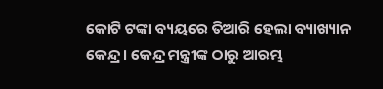କୋଟି ଟଙ୍କା ବ୍ୟୟରେ ତିଆରି ହେଲା ବ୍ୟାଖ୍ୟାନ କେନ୍ଦ୍ର । କେନ୍ଦ୍ର ମନ୍ତ୍ରୀଙ୍କ ଠାରୁ ଆରମ୍ଭ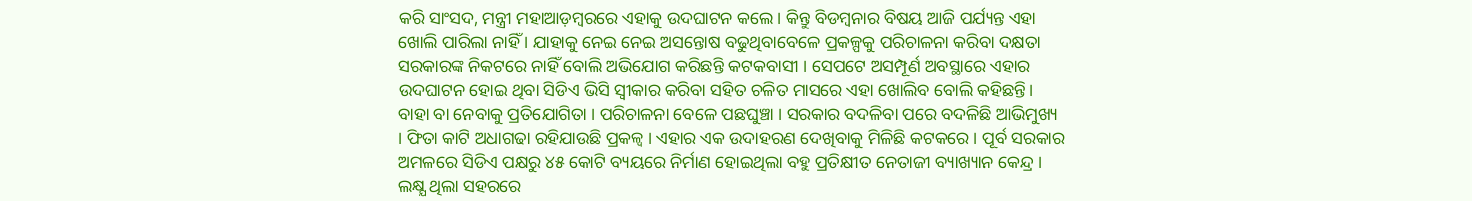କରି ସାଂସଦ, ମନ୍ତ୍ରୀ ମହାଆଡ଼ମ୍ବରରେ ଏହାକୁ ଉଦଘାଟନ କଲେ । କିନ୍ତୁ ବିଡମ୍ବନାର ବିଷୟ ଆଜି ପର୍ଯ୍ୟନ୍ତ ଏହା ଖୋଲି ପାରିଲା ନାହିଁ । ଯାହାକୁ ନେଇ ନେଇ ଅସନ୍ତୋଷ ବଢୁଥିବାବେଳେ ପ୍ରକଳ୍ପକୁ ପରିଚାଳନା କରିବା ଦକ୍ଷତା ସରକାରଙ୍କ ନିକଟରେ ନାହିଁ ବୋଲି ଅଭିଯୋଗ କରିଛନ୍ତି କଟକବାସୀ । ସେପଟେ ଅସମ୍ପୂର୍ଣ ଅବସ୍ଥାରେ ଏହାର ଉଦଘାଟନ ହୋଇ ଥିବା ସିଡିଏ ଭିସି ସ୍ୱୀକାର କରିବା ସହିତ ଚଳିତ ମାସରେ ଏହା ଖୋଲିବ ବୋଲି କହିଛନ୍ତି।
ବାହା ବା ନେବାକୁ ପ୍ରତିଯୋଗିତା । ପରିଚାଳନା ବେଳେ ପଛଘୁଞ୍ଚା । ସରକାର ବଦଳିବା ପରେ ବଦଳିଛି ଆଭିମୁଖ୍ୟ । ଫିତା କାଟି ଅଧାଗଢା ରହିଯାଉଛି ପ୍ରକଳ୍ବ । ଏହାର ଏକ ଉଦାହରଣ ଦେଖିବାକୁ ମିଳିଛି କଟକରେ । ପୂର୍ବ ସରକାର ଅମଳରେ ସିଡିଏ ପକ୍ଷରୁ ୪୫ କୋଟି ବ୍ୟୟରେ ନିର୍ମାଣ ହୋଇଥିଲା ବହୁ ପ୍ରତିକ୍ଷୀତ ନେତାଜୀ ବ୍ୟାଖ୍ୟାନ କେନ୍ଦ୍ର । ଲକ୍ଷ୍ଯ ଥିଲା ସହରରେ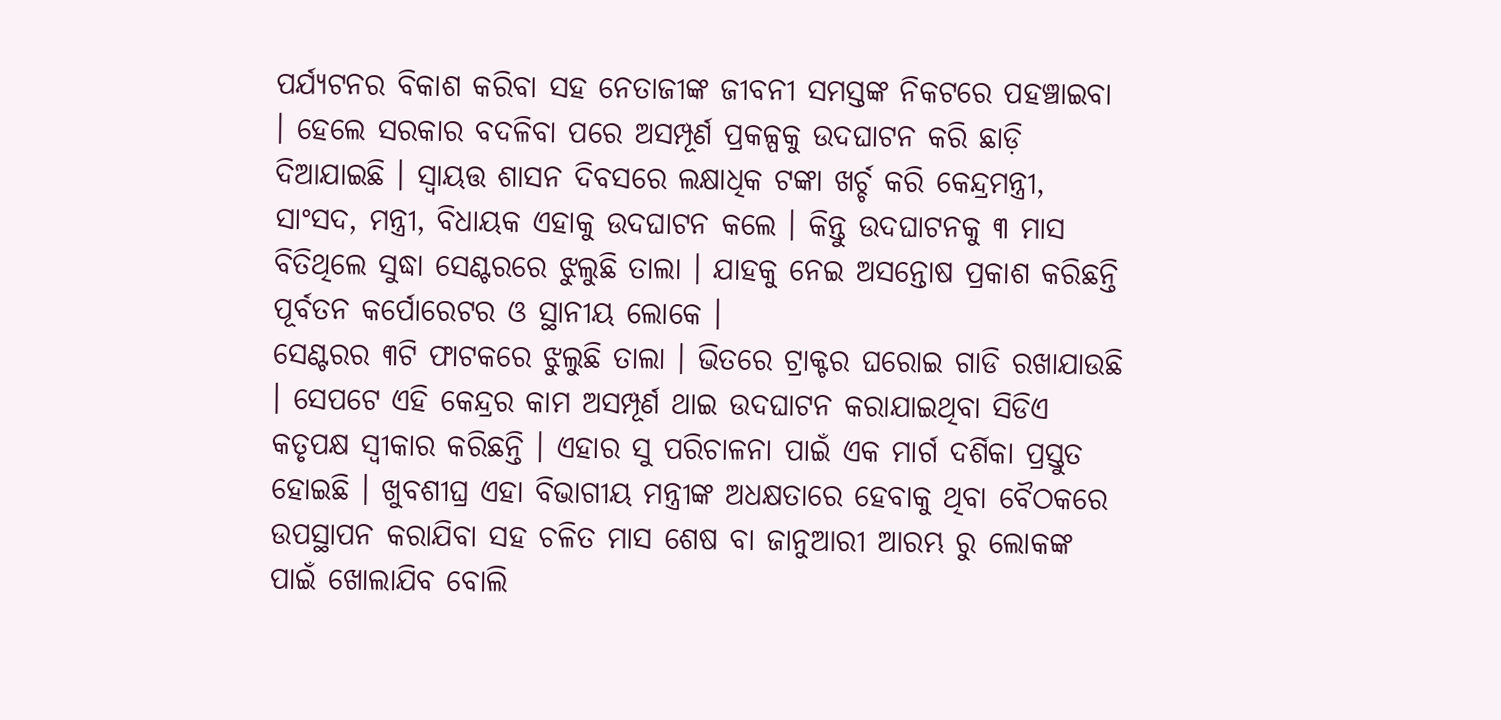ପର୍ଯ୍ୟଟନର ବିକାଶ କରିବା ସହ ନେତାଜୀଙ୍କ ଜୀବନୀ ସମସ୍ତଙ୍କ ନିକଟରେ ପହଞ୍ଚାଇବା । ହେଲେ ସରକାର ବଦଳିବା ପରେ ଅସମ୍ପୂର୍ଣ ପ୍ରକଳ୍ପକୁ ଉଦଘାଟନ କରି ଛାଡ଼ି ଦିଆଯାଇଛି । ସ୍ୱାୟତ୍ତ ଶାସନ ଦିବସରେ ଲକ୍ଷାଧିକ ଟଙ୍କା ଖର୍ଚ୍ଚ କରି କେନ୍ଦ୍ରମନ୍ତ୍ରୀ, ସାଂସଦ, ମନ୍ତ୍ରୀ, ବିଧାୟକ ଏହାକୁ ଉଦଘାଟନ କଲେ । କିନ୍ତୁ ଉଦଘାଟନକୁ ୩ ମାସ ବିତିଥିଲେ ସୁଦ୍ଧା ସେଣ୍ଟରରେ ଝୁଲୁଛି ତାଲା । ଯାହକୁ ନେଇ ଅସନ୍ତୋଷ ପ୍ରକାଶ କରିଛନ୍ତି ପୂର୍ବତନ କର୍ପୋରେଟର ଓ ସ୍ଥାନୀୟ ଲୋକେ ।
ସେଣ୍ଟରର ୩ଟି ଫାଟକରେ ଝୁଲୁଛି ତାଲା । ଭିତରେ ଟ୍ରାକ୍ଟର ଘରୋଇ ଗାଡି ରଖାଯାଉଛି । ସେପଟେ ଏହି କେନ୍ଦ୍ରର କାମ ଅସମ୍ପୂର୍ଣ ଥାଇ ଉଦଘାଟନ କରାଯାଇଥିବା ସିଡିଏ କତୃପକ୍ଷ ସ୍ୱୀକାର କରିଛନ୍ତି । ଏହାର ସୁ ପରିଚାଳନା ପାଇଁ ଏକ ମାର୍ଗ ଦର୍ଶିକା ପ୍ରସ୍ତୁତ ହୋଇଛି । ଖୁବଶୀଘ୍ର ଏହା ବିଭାଗୀୟ ମନ୍ତ୍ରୀଙ୍କ ଅଧକ୍ଷତାରେ ହେବାକୁ ଥିବା ବୈଠକରେ ଉପସ୍ଥାପନ କରାଯିବା ସହ ଚଳିତ ମାସ ଶେଷ ବା ଜାନୁଆରୀ ଆରମ୍ଭ ରୁ ଲୋକଙ୍କ ପାଇଁ ଖୋଲାଯିବ ବୋଲି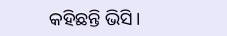କହିଛନ୍ତି ଭିସି।